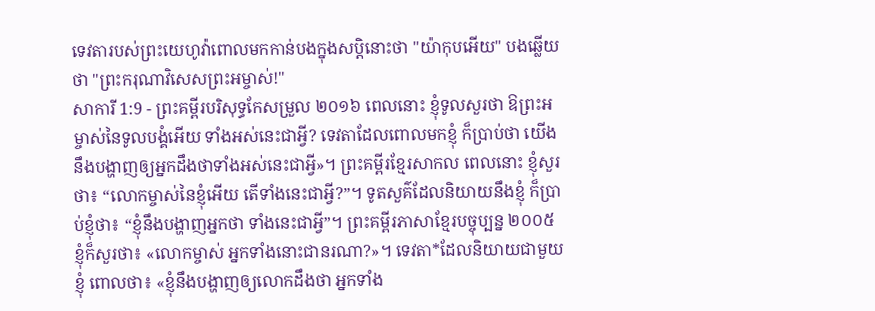ទេវតារបស់ព្រះយេហូវ៉ាពោលមកកាន់បងក្នុងសប្តិនោះថា "យ៉ាកុបអើយ" បងឆ្លើយថា "ព្រះករុណាវិសេសព្រះអម្ចាស់!"
សាការី 1:9 - ព្រះគម្ពីរបរិសុទ្ធកែសម្រួល ២០១៦ ពេលនោះ ខ្ញុំទូលសួរថា ឱព្រះអម្ចាស់នៃទូលបង្គំអើយ ទាំងអស់នេះជាអ្វី? ទេវតាដែលពោលមកខ្ញុំ ក៏ប្រាប់ថា យើងនឹងបង្ហាញឲ្យអ្នកដឹងថាទាំងអស់នេះជាអ្វី»។ ព្រះគម្ពីរខ្មែរសាកល ពេលនោះ ខ្ញុំសួរថា៖ “លោកម្ចាស់នៃខ្ញុំអើយ តើទាំងនេះជាអ្វី?”។ ទូតសួគ៌ដែលនិយាយនឹងខ្ញុំ ក៏ប្រាប់ខ្ញុំថា៖ “ខ្ញុំនឹងបង្ហាញអ្នកថា ទាំងនេះជាអ្វី”។ ព្រះគម្ពីរភាសាខ្មែរបច្ចុប្បន្ន ២០០៥ ខ្ញុំក៏សួរថា៖ «លោកម្ចាស់ អ្នកទាំងនោះជានរណា?»។ ទេវតា*ដែលនិយាយជាមួយខ្ញុំ ពោលថា៖ «ខ្ញុំនឹងបង្ហាញឲ្យលោកដឹងថា អ្នកទាំង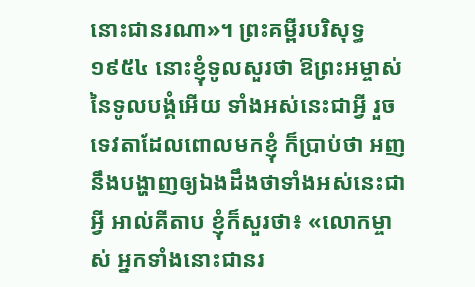នោះជានរណា»។ ព្រះគម្ពីរបរិសុទ្ធ ១៩៥៤ នោះខ្ញុំទូលសួរថា ឱព្រះអម្ចាស់នៃទូលបង្គំអើយ ទាំងអស់នេះជាអ្វី រួចទេវតាដែលពោលមកខ្ញុំ ក៏ប្រាប់ថា អញនឹងបង្ហាញឲ្យឯងដឹងថាទាំងអស់នេះជាអ្វី អាល់គីតាប ខ្ញុំក៏សួរថា៖ «លោកម្ចាស់ អ្នកទាំងនោះជានរ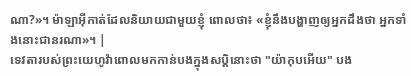ណា?»។ ម៉ាឡាអ៊ីកាត់ដែលនិយាយជាមួយខ្ញុំ ពោលថា៖ «ខ្ញុំនឹងបង្ហាញឲ្យអ្នកដឹងថា អ្នកទាំងនោះជានរណា»។ |
ទេវតារបស់ព្រះយេហូវ៉ាពោលមកកាន់បងក្នុងសប្តិនោះថា "យ៉ាកុបអើយ" បង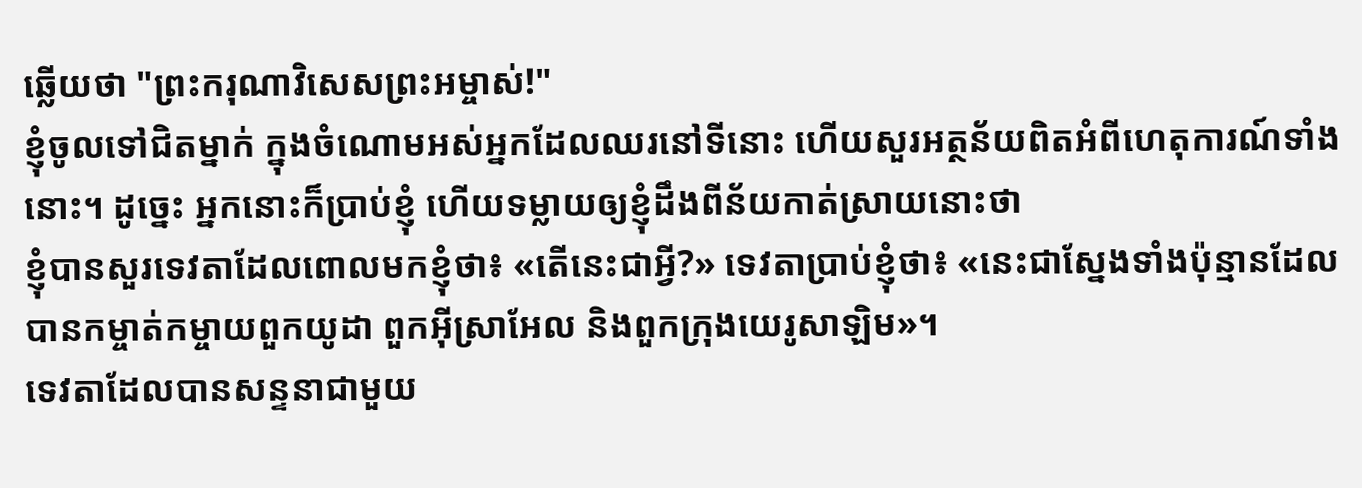ឆ្លើយថា "ព្រះករុណាវិសេសព្រះអម្ចាស់!"
ខ្ញុំចូលទៅជិតម្នាក់ ក្នុងចំណោមអស់អ្នកដែលឈរនៅទីនោះ ហើយសួរអត្ថន័យពិតអំពីហេតុការណ៍ទាំងនោះ។ ដូច្នេះ អ្នកនោះក៏ប្រាប់ខ្ញុំ ហើយទម្លាយឲ្យខ្ញុំដឹងពីន័យកាត់ស្រាយនោះថា
ខ្ញុំបានសួរទេវតាដែលពោលមកខ្ញុំថា៖ «តើនេះជាអ្វី?» ទេវតាប្រាប់ខ្ញុំថា៖ «នេះជាស្នែងទាំងប៉ុន្មានដែលបានកម្ចាត់កម្ចាយពួកយូដា ពួកអ៊ីស្រាអែល និងពួកក្រុងយេរូសាឡិម»។
ទេវតាដែលបានសន្ទនាជាមួយ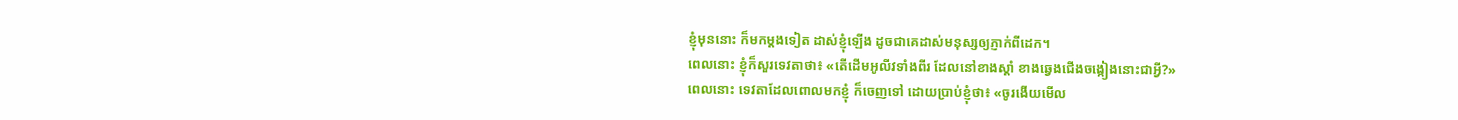ខ្ញុំមុននោះ ក៏មកម្តងទៀត ដាស់ខ្ញុំឡើង ដូចជាគេដាស់មនុស្សឲ្យភ្ញាក់ពីដេក។
ពេលនោះ ខ្ញុំក៏សួរទេវតាថា៖ «តើដើមអូលីវទាំងពីរ ដែលនៅខាងស្តាំ ខាងឆ្វេងជើងចង្កៀងនោះជាអ្វី?»
ពេលនោះ ទេវតាដែលពោលមកខ្ញុំ ក៏ចេញទៅ ដោយប្រាប់ខ្ញុំថា៖ «ចូរងើយមើល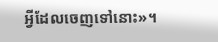អ្វីដែលចេញទៅនោះ»។